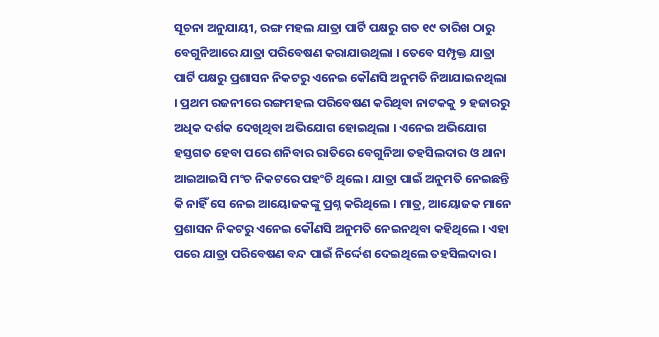ସୂଚନା ଅନୁଯାୟୀ, ରଙ୍ଗ ମହଲ ଯାତ୍ରା ପାର୍ଟି ପକ୍ଷରୁ ଗତ ୧୯ ତାରିଖ ଠାରୁ ବେଗୁନିଆରେ ଯାତ୍ରା ପରିବେଷଣ କରାଯାଉଥିଲା । ତେବେ ସମ୍ପୃକ୍ତ ଯାତ୍ରା ପାର୍ଟି ପକ୍ଷରୁ ପ୍ରଶାସନ ନିକଟରୁ ଏନେଇ କୌଣସି ଅନୁମତି ନିଆଯାଇନଥିଲା । ପ୍ରଥମ ରଜନୀରେ ରଙ୍ଗମହଲ ପରିବେଷଣ କରିଥିବା ନାଟକକୁ ୨ ହଜାରରୁ ଅଧିକ ଦର୍ଶକ ଦେଖିଥିବା ଅଭିଯୋଗ ହୋଇଥିଲା । ଏନେଇ ଅଭିଯୋଗ ହସ୍ତଗତ ହେବା ପରେ ଶନିବାର ରାତିରେ ବେଗୁନିଆ ତହସିଲଦାର ଓ ଥାନା ଆଇଆଇସି ମଂଚ ନିକଟରେ ପହଂଚି ଥିଲେ । ଯାତ୍ରା ପାଇଁ ଅନୁମତି ନେଇଛନ୍ତି କି ନାହିଁ ସେ ନେଇ ଆୟୋଜକଙ୍କୁ ପ୍ରଶ୍ନ କରିଥିଲେ । ମାତ୍ର, ଆୟୋଜକ ମାନେ ପ୍ରଶାସନ ନିକଟରୁ ଏନେଇ କୌଣସି ଅନୁମତି ନେଇନଥିବା କହିଥିଲେ । ଏହା ପରେ ଯାତ୍ରା ପରିବେଷଣ ବନ୍ଦ ପାଇଁ ନିର୍ଦ୍ଦେଶ ଦେଇଥିଲେ ତହସିଲଦାର ।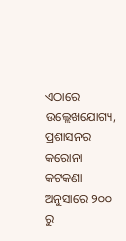ଏଠାରେ ଉଲ୍ଲେଖଯୋଗ୍ୟ, ପ୍ରଶାସନର କରୋନା କଟକଣା ଅନୁସାରେ ୨୦୦ ରୁ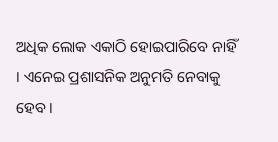ଅଧିକ ଲୋକ ଏକାଠି ହୋଇପାରିବେ ନାହିଁ । ଏନେଇ ପ୍ରଶାସନିକ ଅନୁମତି ନେବାକୁ ହେବ ।